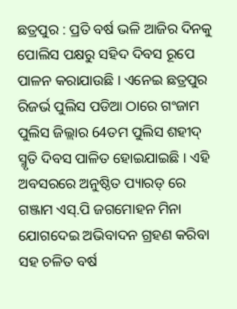ଛତ୍ରପୁର : ପ୍ରତି ବର୍ଷ ଭଳି ଆଜିର ଦିନକୁ ପୋଲିସ ପକ୍ଷରୁ ସହିଦ ଦିବସ ରୂପେ ପାଳନ କରାଯାଉଛି । ଏନେଇ ଛତ୍ରପୁର ରିଜର୍ଭ ପୁଲିସ ପଡିଆ ଠାରେ ଗଂଜାମ ପୁଲିସ ଜିଲ୍ଲାର 64ତମ ପୁଲିସ ଶହୀଦ୍ ସ୍ମୃତି ଦିବସ ପାଳିତ ହୋଇଯାଇଛି । ଏହି ଅବସରରେ ଅନୁଷ୍ଠିତ ପ୍ୟାରଡ୍ ରେ ଗଞ୍ଜାମ ଏସ୍.ପି ଜଗମୋହନ ମିନା ଯୋଗଦେଇ ଅଭିବାଦନ ଗ୍ରହଣ କରିବା ସହ ଚଳିତ ବର୍ଷ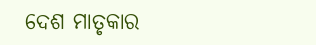ଦେଶ ମାତୃକାର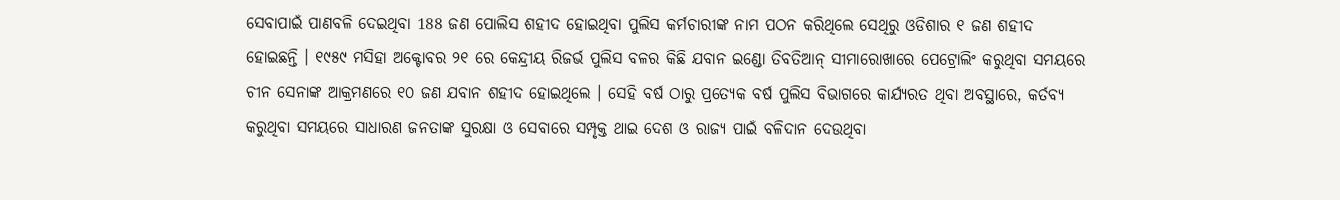ସେବାପାଇଁ ପାଣବଳି ଦେଇଥିବା 188 ଜଣ ପୋଲିସ ଶହୀଦ ହୋଇଥିବା ପୁଲିସ କର୍ମଚାରୀଙ୍କ ନାମ ପଠନ କରିଥିଲେ ସେଥିରୁ ଓଡିଶାର ୧ ଜଣ ଶହୀଦ ହୋଇଛନ୍ତି । ୧୯୫୯ ମସିହା ଅକ୍ଟୋବର ୨୧ ରେ କେନ୍ଦ୍ରୀୟ ରିଜର୍ଭ ପୁଲିସ ବଳର କିଛି ଯବାନ ଇଣ୍ଡୋ ତିବତିଆନ୍ ସୀମାରୋଖାରେ ପେଟ୍ରୋଲିଂ କରୁଥିବା ସମୟରେ ଚୀନ ସେନାଙ୍କ ଆକ୍ରମଣରେ ୧୦ ଜଣ ଯବାନ ଶହୀଦ ହୋଇଥିଲେ । ସେହି ବର୍ଷ ଠାରୁ ପ୍ରତ୍ୟେକ ବର୍ଷ ପୁଲିସ ବିଭାଗରେ କାର୍ଯ୍ୟରତ ଥିବା ଅବସ୍ଥାରେ, କର୍ତବ୍ୟ କରୁଥିବା ସମୟରେ ସାଧାରଣ ଜନତାଙ୍କ ସୁରକ୍ଷା ଓ ସେବାରେ ସମ୍ପୃକ୍ତ ଥାଇ ଦେଶ ଓ ରାଜ୍ୟ ପାଇଁ ବଳିଦାନ ଦେଉଥିବା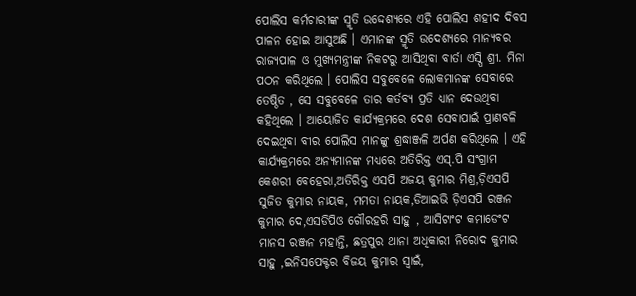ପୋଲିସ କର୍ମଚାରୀଙ୍କ ସ୍ମୃତି ଉଦ୍ଦେଶ୍ୟରେ ଏହି ପୋଲିସ ଶହୀଦ ଦିବସ ପାଳନ ହୋଇ ଆସୁଅଛି । ଏମାନଙ୍କ ସ୍ମୃତି ଉଦେଶ୍ୟରେ ମାନ୍ୟବର ରାଜ୍ୟପାଳ ଓ ମୁଖ୍ୟମନ୍ତ୍ରୀଙ୍କ ନିକଟରୁ ଆସିଥିବା ବାର୍ତା ଏସ୍ପି ଶ୍ରୀ. ମିନା ପଠନ କରିଥିଲେ । ପୋଲିସ ସବୁବେଳେ ଲୋକମାନଙ୍କ ସେବାରେ ତେଷ୍ଠିତ , ସେ ସବୁବେଳେ ତାର କର୍ତବ୍ୟ ପ୍ରତି ଧ୍ୟାନ ଦେଉଥିବା କହିଥିଲେ । ଆୟୋଜିତ କାର୍ଯ୍ୟକ୍ରମରେ ଦେଶ ସେବାପାଇଁ ପ୍ରାଣବଳି ଦେଇଥିବା ବୀର ପୋଲିସ ମାନଙ୍କୁ ଶ୍ରଦ୍ଧାଞ୍ଜଳି ଅର୍ପଣ କରିଥିଲେ । ଏହି କାର୍ଯ୍ୟକ୍ରମରେ ଅନ୍ୟମାନଙ୍କ ମଧ୍ୟରେ ଅତିରିକ୍ତ ଏସ୍.ପି ସଂଗ୍ରାମ କେଶରୀ ବେହେରା,ଅତିରିକ୍ତ ଏସପି ଅଜୟ କୁମାର ମିଶ୍ର,ଡ଼ିଏସପି ସୁଜିତ କୁମାର ନାୟକ, ମମତା ନାୟକ,ଡିଆଇଭି ଡ଼ିଏସପି ରଞ୍ଜନ କୁମାର ଦେ,ଏସଡିପିଓ ଗୌରହରି ସାହୁ , ଆସିଟାଂଟ କମାଡେଂଟ ମାନସ ରଞ୍ଜନ ମହାନ୍ତି, ଛତ୍ରପୁର ଥାନା ଅଧିକାରୀ ନିରୋଦ କୁମାର ସାହୁ ,ଇନିସପେକ୍ଟର ବିଜୟ କୁମାର ସ୍ୱାଇଁ,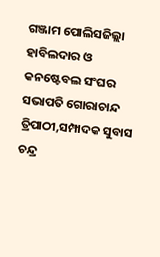ଗଞ୍ଜାମ ପୋଲିସଜିଲ୍ଲା ହାବିଲଦାର ଓ କନଷ୍ଟେବଲ ସଂଘର ସଭାପତି ଗୋରାଚାନ୍ଦ ତ୍ରିପାଠୀ,ସମ୍ପାଦକ ସୁବାସ ଚନ୍ଦ୍ର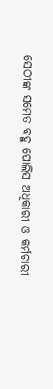ସେଠୀଙ୍କ ସମେତ ବହୁ ପୋଲିସ ଅଧିକାରୀ ଓ କର୍ମଚାରୀ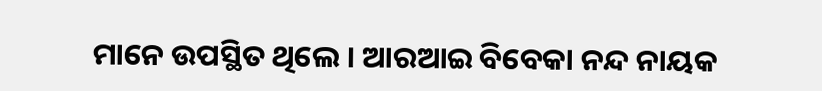ମାନେ ଉପସ୍ଥିତ ଥିଲେ । ଆରଆଇ ବିବେକା ନନ୍ଦ ନାୟକ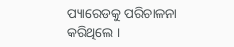ପ୍ୟାରେଡକୁ ପରିଚାଳନା କରିଥିଲେ ।